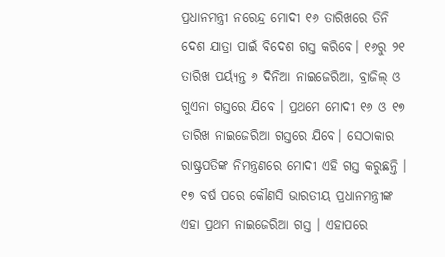ପ୍ରଧାନମନ୍ତ୍ରୀ ନରେନ୍ଦ୍ର ମୋଦୀ ୧୬ ତାରିଖରେ ତିନି ଦେଶ ଯାତ୍ରା ପାଇଁ ବିଦେଶ ଗସ୍ତ କରିବେ। ୧୬ରୁ ୨୧ ତାରିଖ ପର୍ୟ୍ୟନ୍ତ ୬ ଦିନିଆ ନାଇଜେରିଆ, ବ୍ରାଜିଲ୍ ଓ ଗୁଏନା ଗସ୍ତରେ ଯିବେ । ପ୍ରଥମେ ମୋଦୀ ୧୬ ଓ ୧୭ ତାରିଖ ନାଇଜେରିଆ ଗସ୍ତରେ ଯିବେ। ସେଠାକାର ରାଷ୍ଟ୍ରପତିଙ୍କ ନିମନ୍ତ୍ରଣରେ ମୋଦୀ ଏହି ଗସ୍ତ କରୁଛନ୍ତି । ୧୭ ବର୍ଷ ପରେ କୌଣସି ଭାରତୀୟ ପ୍ରଧାନମନ୍ତ୍ରୀଙ୍କ ଏହା ପ୍ରଥମ ନାଇଜେରିଆ ଗସ୍ତ । ଏହାପରେ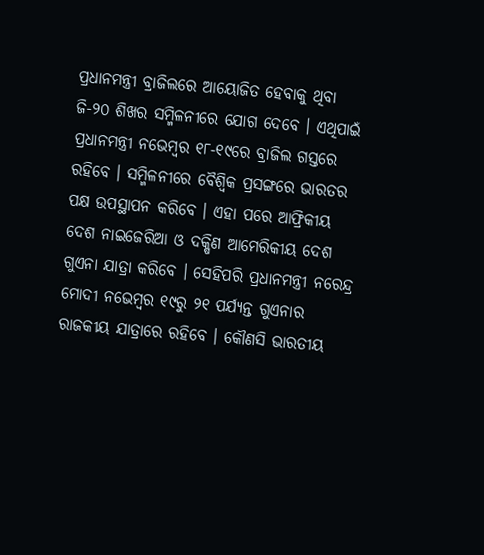ପ୍ରଧାନମନ୍ତ୍ରୀ ବ୍ରାଜିଲରେ ଆୟୋଜିତ ହେବାକୁ ଥିବା ଜି-୨୦ ଶିଖର ସମ୍ମିଳନୀରେ ଯୋଗ ଦେବେ । ଏଥିପାଇଁ ପ୍ରଧାନମନ୍ତ୍ରୀ ନଭେମ୍ବର ୧୮-୧୯ରେ ବ୍ରାଜିଲ ଗସ୍ତରେ ରହିବେ । ସମ୍ମିଳନୀରେ ବୈଶ୍ଵିକ ପ୍ରସଙ୍ଗରେ ଭାରତର ପକ୍ଷ ଉପସ୍ଥାପନ କରିବେ । ଏହା ପରେ ଆଫ୍ରିକୀୟ ଦେଶ ନାଇଜେରିଆ ଓ ଦକ୍ଷିଣ ଆମେରିକୀୟ ଦେଶ ଗୁଏନା ଯାତ୍ରା କରିବେ । ସେହିପରି ପ୍ରଧାନମନ୍ତ୍ରୀ ନରେନ୍ଦ୍ର ମୋଦୀ ନଭେମ୍ବର ୧୯ରୁ ୨୧ ପର୍ଯ୍ୟନ୍ତ ଗୁଏନାର ରାଜକୀୟ ଯାତ୍ରାରେ ରହିବେ । କୌଣସି ଭାରତୀୟ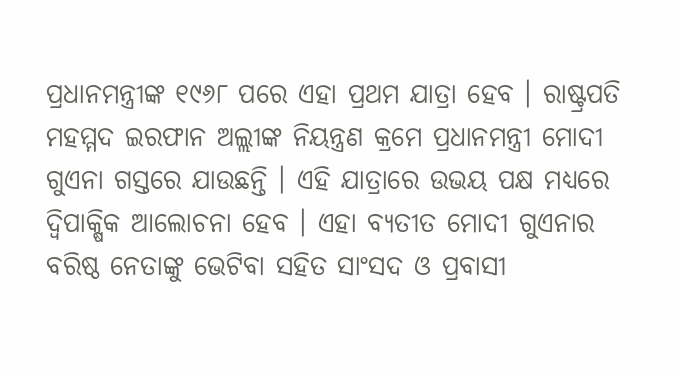ପ୍ରଧାନମନ୍ତ୍ରୀଙ୍କ ୧୯୬୮ ପରେ ଏହା ପ୍ରଥମ ଯାତ୍ରା ହେବ । ରାଷ୍ଟ୍ରପତି ମହମ୍ମଦ ଇରଫାନ ଅଲ୍ଲୀଙ୍କ ନିୟନ୍ତ୍ରଣ କ୍ରମେ ପ୍ରଧାନମନ୍ତ୍ରୀ ମୋଦୀ ଗୁଏନା ଗସ୍ତରେ ଯାଉଛନ୍ତି । ଏହି ଯାତ୍ରାରେ ଉଭୟ ପକ୍ଷ ମଧ୍ୟରେ ଦ୍ଵିପାକ୍ଷିକ ଆଲୋଚନା ହେବ । ଏହା ବ୍ୟତୀତ ମୋଦୀ ଗୁଏନାର ବରିଷ୍ଠ ନେତାଙ୍କୁ ଭେଟିବା ସହିତ ସାଂସଦ ଓ ପ୍ରବାସୀ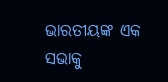ଭାରତୀୟଙ୍କ ଏକ ସଭାକୁ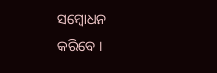ସମ୍ବୋଧନ କରିବେ ।